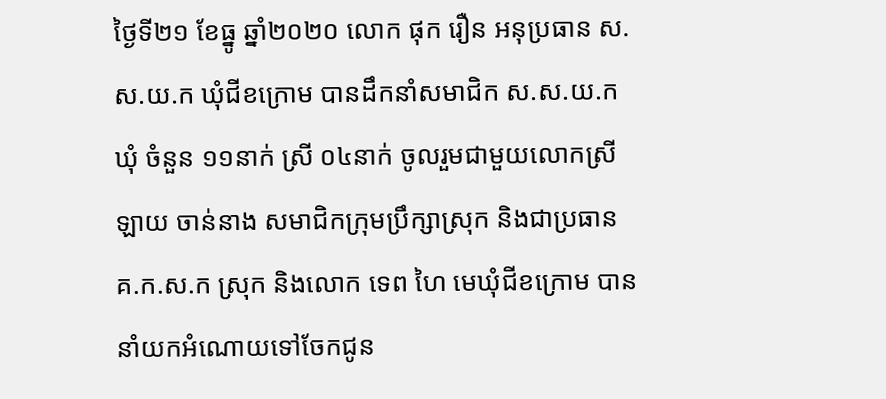ថ្ងៃទី២១ ខែធ្នូ ឆ្នាំ២០២០ លោក ផុក រឿន អនុប្រធាន ស.ស.យ.ក ឃុំជីខក្រោម បានដឹកនាំសមាជិក ស.ស.យ.ក ឃុំ ចំនួន ១១នាក់ ស្រី ០៤នាក់ ចូលរួមជាមួយលោកស្រី ឡាយ ចាន់នាង សមាជិកក្រុមប្រឹក្សាស្រុក និងជាប្រធាន គ.ក.ស.ក ស្រុក និងលោក ទេព ហៃ មេឃុំជីខក្រោម បាននាំយកអំណោយទៅចែកជូន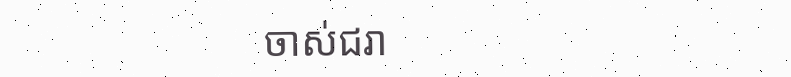ចាស់ជរា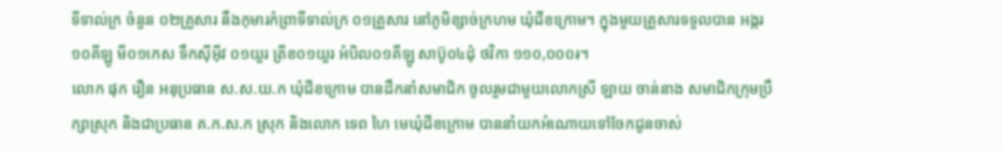ទីទាល់ក្រ ចំនួន ០២គ្រួសារ នឹងកុមារកំព្រាទីទាល់ក្រ ០១គ្រួសារ នៅភូមិខ្សាច់ក្រហម ឃុំជីខក្រោម។ ក្នុងមួយគ្រួសារទទួលបាន អង្ករ ១០គីឡូ មី០១កេស ទឹកស៊ីអុីវ ០១យួរ ត្រីខ០១យួរ អំបិល០១គីឡូ សាប៊ូ០៤ដុំ ថវិកា ១១០,០០០៛។
លោក ផុក រឿន អនុប្រធាន ស.ស.យ.ក ឃុំជីខក្រោម បានដឹកនាំសមាជិក ចូលរួមជាមួយលោកស្រី ឡាយ ចាន់នាង សមាជិកក្រុមប្រឹក្សាស្រុក និងជាប្រធាន គ.ក.ស.ក ស្រុក និងលោក ទេព ហៃ មេឃុំជីខក្រោម បាននាំយកអំណោយទៅចែកជូនចាស់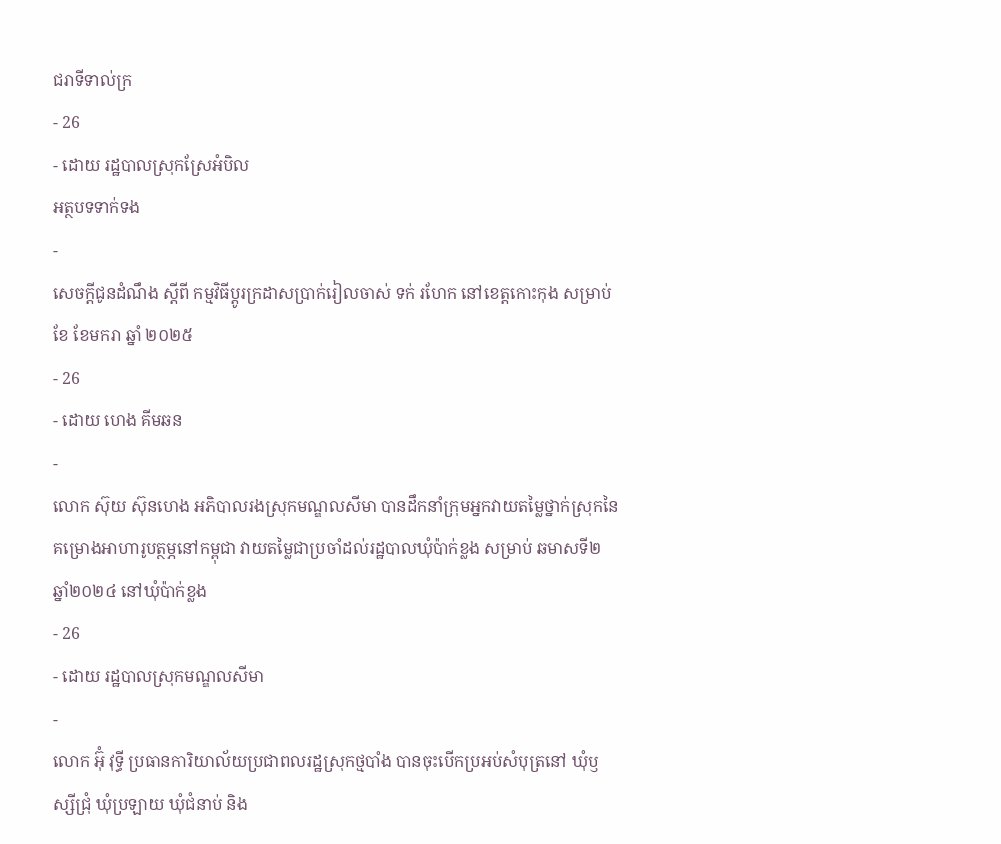ជរាទីទាល់ក្រ
- 26
- ដោយ រដ្ឋបាលស្រុកស្រែអំបិល
អត្ថបទទាក់ទង
-
សេចក្តីជូនដំណឹង ស្តីពី កម្មវិធីប្តូរក្រដាសប្រាក់រៀលចាស់ ទក់ រហែក នៅខេត្តកោះកុង សម្រាប់ខែ ខែមករា ឆ្នាំ ២០២៥
- 26
- ដោយ ហេង គីមឆន
-
លោក ស៊ុយ ស៊ុនហេង អភិបាលរងស្រុកមណ្ឌលសីមា បានដឹកនាំក្រុមអ្នកវាយតម្លៃថ្នាក់ស្រុកនៃគម្រោងអាហារូបត្ថម្ភនៅកម្ពុជា វាយតម្លៃជាប្រចាំដល់រដ្ឋបាលឃុំប៉ាក់ខ្លង សម្រាប់ ឆមាសទី២ ឆ្នាំ២០២៤ នៅឃុំប៉ាក់ខ្លង
- 26
- ដោយ រដ្ឋបាលស្រុកមណ្ឌលសីមា
-
លោក អ៊ុំ វុទ្ធី ប្រធានការិយាល័យប្រជាពលរដ្ឋស្រុកថ្មបាំង បានចុះបើកប្រអប់សំបុត្រនៅ ឃុំឫស្សីជ្រុំ ឃុំប្រឡាយ ឃុំជំនាប់ និង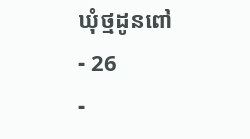ឃុំថ្មដូនពៅ
- 26
-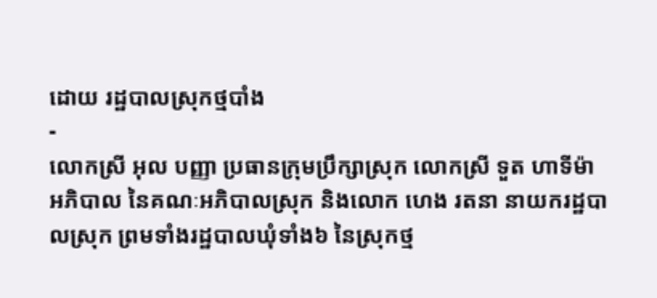ដោយ រដ្ឋបាលស្រុកថ្មបាំង
-
លោកស្រី អុល បញ្ញា ប្រធានក្រុមប្រឹក្សាស្រុក លោកស្រី ទួត ហាទីម៉ា អភិបាល នៃគណៈអភិបាលស្រុក និងលោក ហេង រតនា នាយករដ្ឋបាលស្រុក ព្រមទាំងរដ្ឋបាលឃុំទាំង៦ នៃស្រុកថ្ម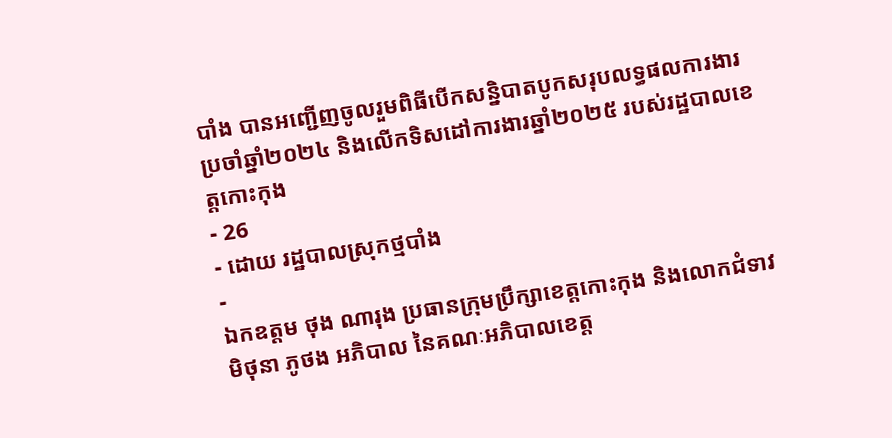បាំង បានអញ្ជើញចូលរួមពិធីបើកសន្និបាតបូកសរុបលទ្ធផលការងារប្រចាំឆ្នាំ២០២៤ និងលើកទិសដៅការងារឆ្នាំ២០២៥ របស់រដ្ឋបាលខេត្តកោះកុង
- 26
- ដោយ រដ្ឋបាលស្រុកថ្មបាំង
-
ឯកឧត្តម ថុង ណារុង ប្រធានក្រុមប្រឹក្សាខេត្តកោះកុង និងលោកជំទាវ មិថុនា ភូថង អភិបាល នៃគណៈអភិបាលខេត្ត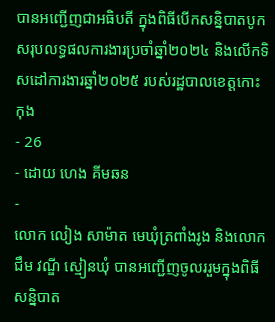បានអញ្ជើញជាអធិបតី ក្នុងពិធីបើកសន្និបាតបូកសរុបលទ្ធផលការងារប្រចាំឆ្នាំ២០២៤ និងលើកទិសដៅការងារឆ្នាំ២០២៥ របស់រដ្ឋបាលខេត្តកោះកុង
- 26
- ដោយ ហេង គីមឆន
-
លោក លៀង សាម៉ាត មេឃុំត្រពាំងរូង និងលោក ជឹម វណ្ឌី ស្មៀនឃុំ បានអញ្ជើញចូលររួមក្នុងពិធីសន្និបាត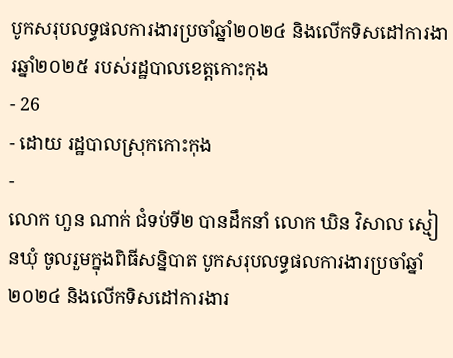បូកសរុបលទ្ធផលការងារប្រចាំឆ្នាំ២០២៤ និងលើកទិសដៅការងារឆ្នាំ២០២៥ របស់រដ្ឋបាលខេត្តកោះកុង
- 26
- ដោយ រដ្ឋបាលស្រុកកោះកុង
-
លោក ហួន ណាក់ ជំទប់ទី២ បានដឹកនាំ លោក ឃិន វិសាល ស្មៀនឃុំ ចូលរួមក្នុងពិធីសន្និបាត បូកសរុបលទ្ធផលការងារប្រចាំឆ្នាំ២០២៤ និងលើកទិសដៅការងារ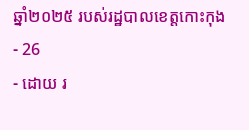ឆ្នាំ២០២៥ របស់រដ្ឋបាលខេត្តកោះកុង
- 26
- ដោយ រ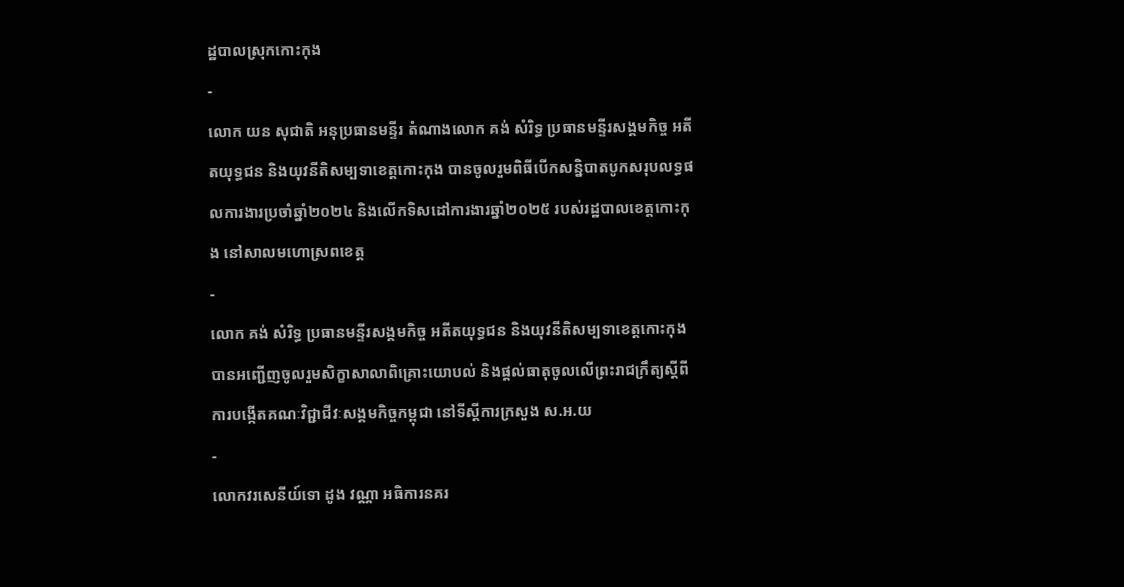ដ្ឋបាលស្រុកកោះកុង
-
លោក យន សុជាតិ អនុប្រធានមន្ទីរ តំណាងលោក គង់ សំរិទ្ធ ប្រធានមន្ទីរសង្គមកិច្ច អតីតយុទ្ធជន និងយុវនីតិសម្បទាខេត្តកោះកុង បានចូលរួមពិធីបើកសន្និបាតបូកសរុបលទ្ធផលការងារប្រចាំឆ្នាំ២០២៤ និងលើកទិសដៅការងារឆ្នាំ២០២៥ របស់រដ្ឋបាលខេត្តកោះកុង នៅសាលមហោស្រពខេត្ត
-
លោក គង់ សំរិទ្ធ ប្រធានមន្ទីរសង្គមកិច្ច អតីតយុទ្ធជន និងយុវនីតិសម្បទាខេត្តកោះកុង បានអញ្ជើញចូលរួមសិក្ខាសាលាពិគ្រោះយោបល់ និងផ្តល់ធាតុចូលលើព្រះរាជក្រឹត្យស្តីពីការបង្កើតគណៈវិជ្ជាជីវៈសង្គមកិច្ចកម្ពុជា នៅទីស្តីការក្រសួង ស.អ.យ
-
លោកវរសេនីយ៍ទោ ដូង វណ្ណា អធិការនគរ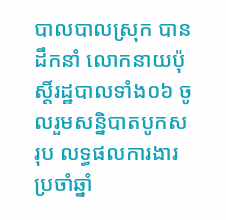បាលបាលស្រុក បានដឹកនាំ លោកនាយប៉ុស្តិ៍រដ្ឋបាលទាំង០៦ ចូលរួមសន្និបាតបូកសរុប លទ្ធផលការងារប្រចាំឆ្នាំ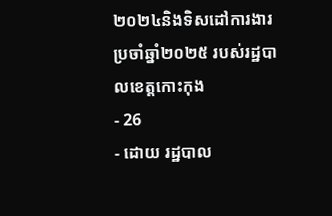២០២៤និងទិសដៅការងារប្រចាំឆ្នាំ២០២៥ របស់រដ្ឋបាលខេត្តកោះកុង
- 26
- ដោយ រដ្ឋបាល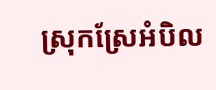ស្រុកស្រែអំបិល